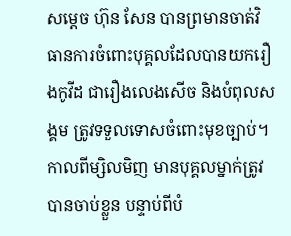សម្តេច ហ៊ុន សែន បានព្រមានចាត់វិធានការចំពោះបុគ្គលដែលបានយករឿងកូវីដ ជារឿងលេងសើច និងបំពុលសង្គម ត្រូវទទួលទោសចំពោះមុខច្បាប់។ កាលពីម្សិលមិញ មានបុគ្គលម្នាក់ត្រូវបានចាប់ខ្លួន បន្ទាប់ពីបំ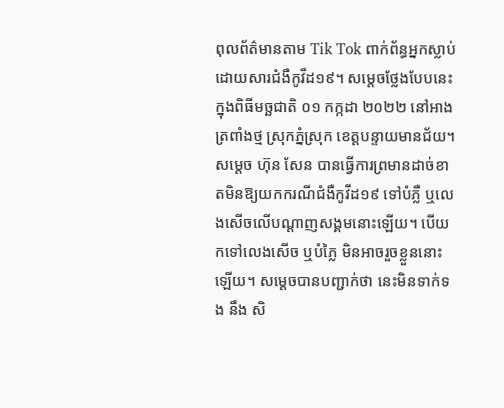ពុលព័ត៌មានតាម Tik Tok ពាក់ព័ន្ធអ្នកស្លាប់ដោយសារជំងឺកូវីដ១៩។ សម្តេចថ្លែងបែបនេះ ក្នុងពិធីមច្ឆជាតិ ០១ កក្កដា ២០២២ នៅអាងត្រពាំងថ្ម ស្រុកភ្នំស្រុក ខេត្តបន្ទាយមានជ័យ។
សម្តេច ហ៊ុន សែន បានធ្វើការព្រមានដាច់ខាតមិនឱ្យយកករណីជំងឺកូវីដ១៩ ទៅបំភ្លឺ ឬលេងសើចលើបណ្តាញសង្គមនោះឡើយ។ បើយកទៅលេងសើច ឬបំភ្លៃ មិនអាចរួចខ្លួននោះឡើយ។ សម្តេចបានបញ្ជាក់ថា នេះមិនទាក់ទង នឹង សិ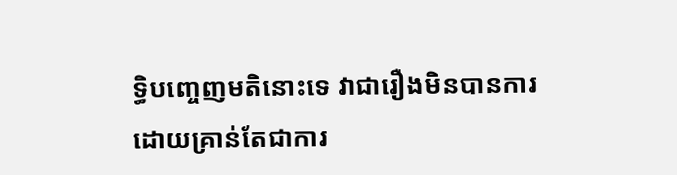ទ្ធិបញ្ចេញមតិនោះទេ វាជារឿងមិនបានការ ដោយគ្រាន់តែជាការ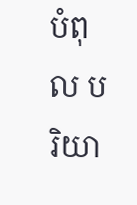បំពុល បរិយា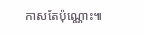កាសតែប៉ុណ្ណោះ៕